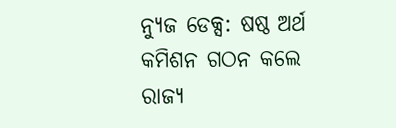ନ୍ୟୁଜ ଡେକ୍ସ: ଷଷ୍ଠ ଅର୍ଥ କମିଶନ ଗଠନ କଲେ ରାଜ୍ୟ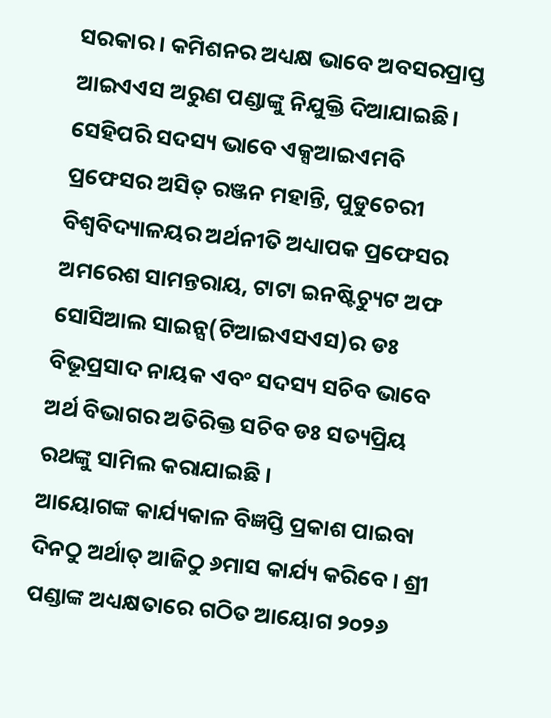ସରକାର । କମିଶନର ଅଧ୍ୟକ୍ଷ ଭାବେ ଅବସରପ୍ରାପ୍ତ ଆଇଏଏସ ଅରୁଣ ପଣ୍ଡାଙ୍କୁ ନିଯୁକ୍ତି ଦିଆଯାଇଛି। ସେହିପରି ସଦସ୍ୟ ଭାବେ ଏକ୍ସଆଇଏମବି ପ୍ରଫେସର ଅସିତ୍ ରଞ୍ଜନ ମହାନ୍ତି, ପୁଡୁଚେରୀ ବିଶ୍ୱବିଦ୍ୟାଳୟର ଅର୍ଥନୀତି ଅଧ୍ୟାପକ ପ୍ରଫେସର ଅମରେଶ ସାମନ୍ତରାୟ, ଟାଟା ଇନଷ୍ଟିଚ୍ୟୁଟ ଅଫ ସୋସିଆଲ ସାଇନ୍ସ(ଟିଆଇଏସଏସ)ର ଡଃ ବିଭୂପ୍ରସାଦ ନାୟକ ଏବଂ ସଦସ୍ୟ ସଚିବ ଭାବେ ଅର୍ଥ ବିଭାଗର ଅତିରିକ୍ତ ସଚିବ ଡଃ ସତ୍ୟପ୍ରିୟ ରଥଙ୍କୁ ସାମିଲ କରାଯାଇଛି ।
ଆୟୋଗଙ୍କ କାର୍ଯ୍ୟକାଳ ବିଜ୍ଞପ୍ତି ପ୍ରକାଶ ପାଇବା ଦିନଠୁ ଅର୍ଥାତ୍ ଆଜିଠୁ ୬ମାସ କାର୍ଯ୍ୟ କରିବେ । ଶ୍ରୀ ପଣ୍ଡାଙ୍କ ଅଧ୍ୟକ୍ଷତାରେ ଗଠିତ ଆୟୋଗ ୨୦୨୬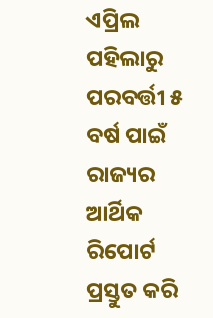ଏପ୍ରିଲ ପହିଲାରୁ ପରବର୍ତ୍ତୀ ୫ ବର୍ଷ ପାଇଁ ରାଜ୍ୟର ଆର୍ଥିକ ରିପୋର୍ଟ ପ୍ରସ୍ତୁତ କରି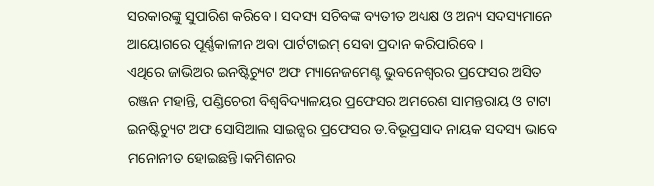ସରକାରଙ୍କୁ ସୁପାରିଶ କରିବେ । ସଦସ୍ୟ ସଚିବଙ୍କ ବ୍ୟତୀତ ଅଧ୍ୟକ୍ଷ ଓ ଅନ୍ୟ ସଦସ୍ୟମାନେ ଆୟୋଗରେ ପୂର୍ଣ୍ଣକାଳୀନ ଅବା ପାର୍ଟଟାଇମ୍ ସେବା ପ୍ରଦାନ କରିପାରିବେ ।
ଏଥିରେ ଜାଭିଅର ଇନଷ୍ଟିଚ୍ୟୁଟ ଅଫ ମ୍ୟାନେଜମେଣ୍ଟ ଭୁବନେଶ୍ୱରର ପ୍ରଫେସର ଅସିତ ରଞ୍ଜନ ମହାନ୍ତି, ପଣ୍ଡିଚେରୀ ବିଶ୍ବବିଦ୍ୟାଳୟର ପ୍ରଫେସର ଅମରେଶ ସାମନ୍ତରାୟ ଓ ଟାଟା ଇନଷ୍ଟିଚ୍ୟୁଟ ଅଫ ସୋସିଆଲ ସାଇନ୍ସର ପ୍ରଫେସର ଡ.ବିଭୂପ୍ରସାଦ ନାୟକ ସଦସ୍ୟ ଭାବେ ମନୋନୀତ ହୋଇଛନ୍ତି।କମିଶନର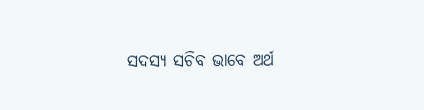ସଦସ୍ୟ ସଚିବ ଭାବେ ଅର୍ଥ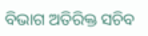ବିଭାଗ ଅତିରିକ୍ତ ସଚିବ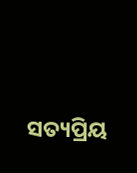ସତ୍ୟପ୍ରିୟ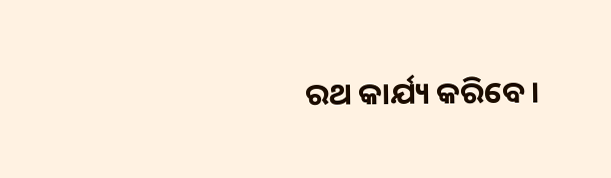ରଥ କାର୍ଯ୍ୟ କରିବେ।